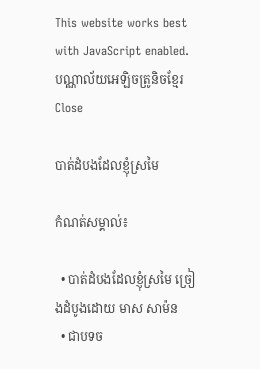This website works best with JavaScript enabled.
បណ្ណាល័យអេឡិចត្រូនិចខ្មែរ Close

បាត់ដំបងដែលខ្ញុំស្រមៃ

កំណត់សម្គាល់៖

  • បាត់ដំបងដែលខ្ញុំស្រមៃ ច្រៀងដំបូងដោយ មាស សាម៉ន
  • ជាបទច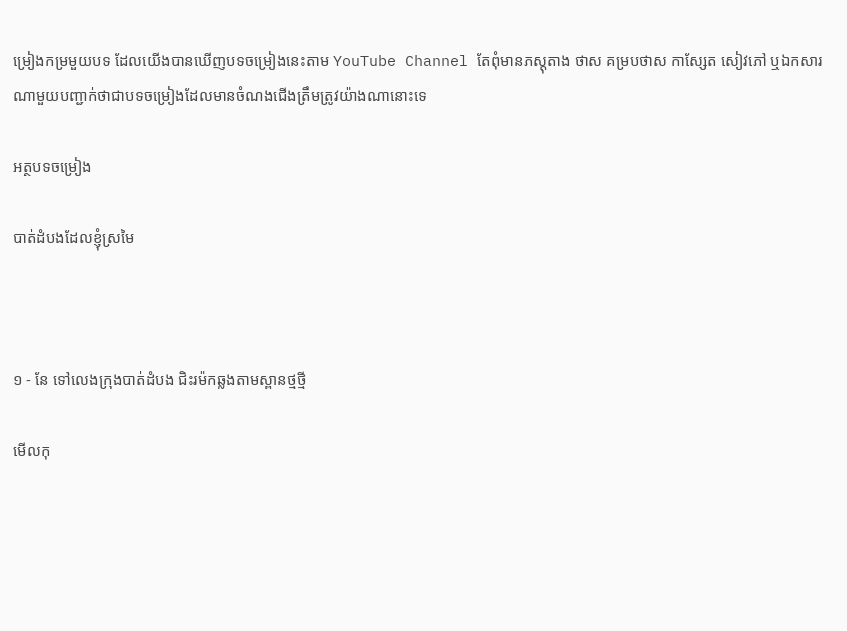ម្រៀងកម្រមួយបទ ដែលយើងបានឃើញបទចម្រៀងនេះតាម YouTube Channel តែពុំមានភស្តុតាង ថាស គម្របថាស កាស្សែត សៀវភៅ ឬឯកសារណាមួយបញ្ជាក់ថាជាបទចម្រៀងដែលមានចំណងជើងត្រឹមត្រូវយ៉ាងណានោះទេ

អត្ថបទចម្រៀង

បាត់ដំបងដែលខ្ញុំស្រមៃ



១ - នែ ទៅលេងក្រុងបាត់ដំបង ជិះរម៉កឆ្លងតាមស្ពានថ្មថ្មី

មើលកុ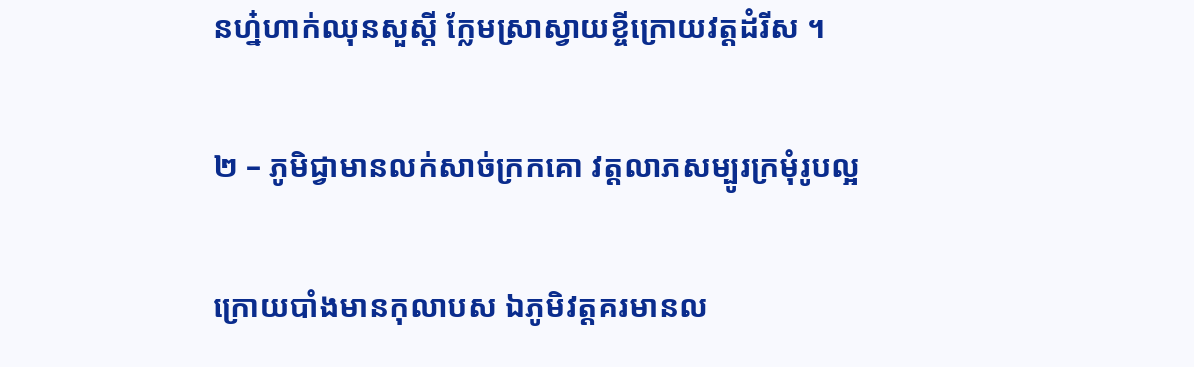នហ៎្នហាក់ឈុនសួស្តី ក្លែមស្រាស្វាយខ្ចីក្រោយវត្តដំរីស ។

២ – ភូមិជ្វាមានលក់សាច់ក្រកគោ វត្តលាភសម្បូរក្រមុំរូបល្អ

ក្រោយបាំងមានកុលាបស ឯភូមិវត្តគរមានល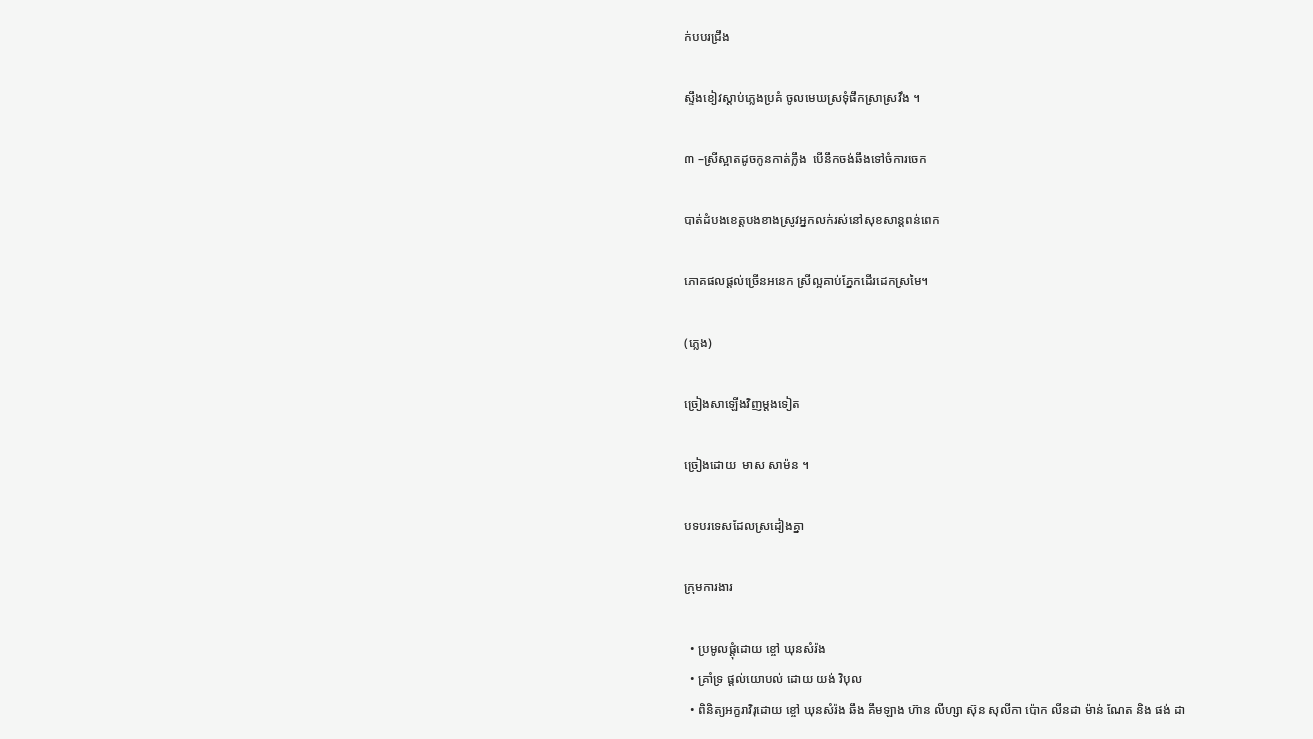ក់បបរជ្រឹង

ស្ទឹងខៀវស្ដាប់ភ្លេងប្រគំ ចូលមេឃស្រទុំផឹកស្រាស្រវឹង ។

៣ –ស្រីស្អាតដូចកូនកាត់ក្លឹង  បើនឹកចង់ឆឹងទៅចំការចេក

បាត់ដំបងខេត្តបងខាងស្រូវអ្នកលក់រស់នៅសុខសាន្តពន់ពេក

ភោគផលផ្ដល់ច្រើនអនេក ស្រីល្អគាប់ភ្នែកដើរដេកស្រមៃ។

(ភ្លេង)

ច្រៀងសាឡើងវិញម្ដងទៀត

ច្រៀងដោយ  មាស សាម៉ន ។

បទបរទេសដែលស្រដៀងគ្នា

ក្រុមការងារ

  • ប្រមូលផ្តុំដោយ ខ្ចៅ ឃុនសំរ៉ង
  • គ្រាំទ្រ ផ្តល់យោបល់ ដោយ យង់ វិបុល
  • ពិនិត្យអក្ខរាវិរុដោយ ខ្ចៅ ឃុនសំរ៉ង ឆឹង គឹមឡាង ហ៊ាន លីហ្សា ស៊ុន សុលីកា ប៉ោក លីនដា ម៉ាន់ ណែត និង ផង់ ដា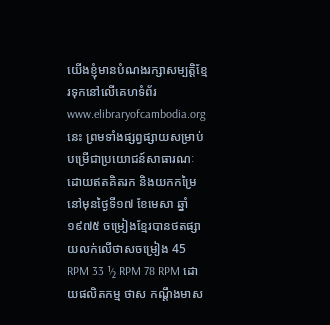យើងខ្ញុំមានបំណងរក្សាសម្បត្តិខ្មែរទុកនៅលើគេហទំព័រ www.elibraryofcambodia.org នេះ ព្រមទាំងផ្សព្វផ្សាយសម្រាប់បម្រើជាប្រយោជន៍សាធារណៈ ដោយឥតគិតរក និងយកកម្រៃ នៅមុនថ្ងៃទី១៧ ខែមេសា ឆ្នាំ១៩៧៥ ចម្រៀងខ្មែរបានថតផ្សាយលក់លើថាសចម្រៀង 45 RPM 33 ½ RPM 78 RPM ដោយផលិតកម្ម ថាស កណ្ដឹងមាស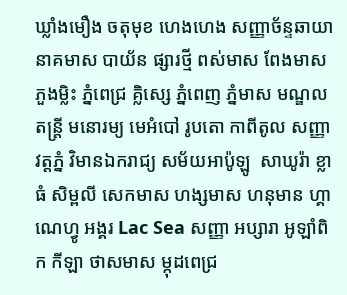ឃ្លាំងមឿង ចតុមុខ ហេងហេង សញ្ញាច័ន្ទឆាយា នាគមាស បាយ័ន ផ្សារថ្មី ពស់មាស ពែងមាស ភួងម្លិះ ភ្នំពេជ្រ គ្លិស្សេ ភ្នំពេញ ភ្នំមាស មណ្ឌលតន្រ្តី មនោរម្យ មេអំបៅ រូបតោ កាពីតូល សញ្ញា វត្តភ្នំ វិមានឯករាជ្យ សម័យអាប៉ូឡូ  សាឃូរ៉ា ខ្លាធំ សិម្ពលី សេកមាស ហង្សមាស ហនុមាន ហ្គាណេហ្វូ អង្គរ Lac Sea សញ្ញា អប្សារា អូឡាំពិក កីឡា ថាសមាស ម្កុដពេជ្រ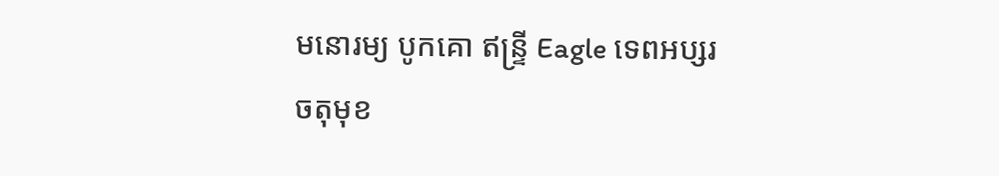មនោរម្យ បូកគោ ឥន្ទ្រី Eagle ទេពអប្សរ ចតុមុខ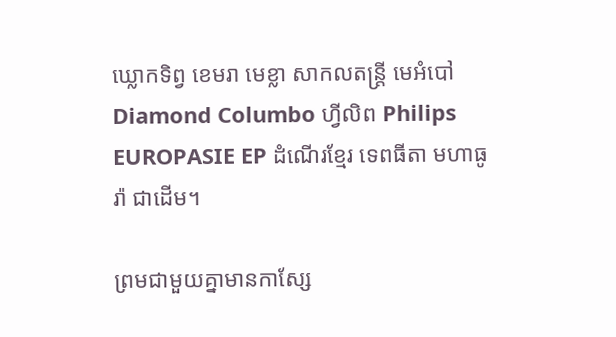ឃ្លោកទិព្វ ខេមរា មេខ្លា សាកលតន្ត្រី មេអំបៅ Diamond Columbo ហ្វីលិព Philips EUROPASIE EP ដំណើរខ្មែរ ទេពធីតា មហាធូរ៉ា ជាដើម។

ព្រមជាមួយគ្នាមានកាសែ្ស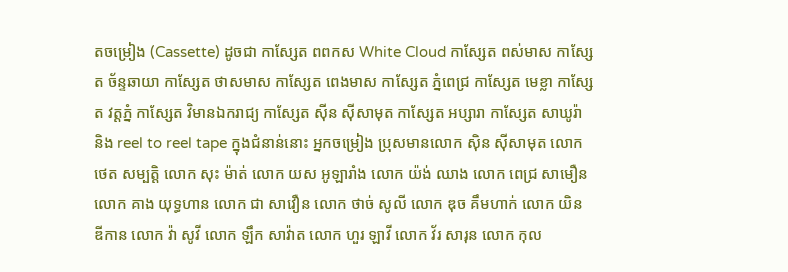តចម្រៀង (Cassette) ដូចជា កាស្សែត ពពកស White Cloud កាស្សែត ពស់មាស កាស្សែត ច័ន្ទឆាយា កាស្សែត ថាសមាស កាស្សែត ពេងមាស កាស្សែត ភ្នំពេជ្រ កាស្សែត មេខ្លា កាស្សែត វត្តភ្នំ កាស្សែត វិមានឯករាជ្យ កាស្សែត ស៊ីន ស៊ីសាមុត កាស្សែត អប្សារា កាស្សែត សាឃូរ៉ា និង reel to reel tape ក្នុងជំនាន់នោះ អ្នកចម្រៀង ប្រុសមានលោក ស៊ិន ស៊ីសាមុត លោក ថេត សម្បត្តិ លោក សុះ ម៉ាត់ លោក យស អូឡារាំង លោក យ៉ង់ ឈាង លោក ពេជ្រ សាមឿន លោក គាង យុទ្ធហាន លោក ជា សាវឿន លោក ថាច់ សូលី លោក ឌុច គឹមហាក់ លោក យិន ឌីកាន លោក វ៉ា សូវី លោក ឡឹក សាវ៉ាត លោក ហួរ ឡាវី លោក វ័រ សារុន លោក កុល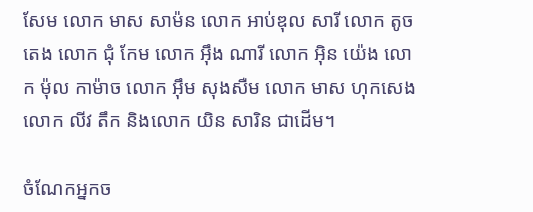សែម លោក មាស សាម៉ន លោក អាប់ឌុល សារី លោក តូច តេង លោក ជុំ កែម លោក អ៊ឹង ណារី លោក អ៊ិន យ៉េង លោក ម៉ុល កាម៉ាច លោក អ៊ឹម សុងសឺម លោក មាស ហុកសេង លោក លីវ តឹក និងលោក យិន សារិន ជាដើម។

ចំណែកអ្នកច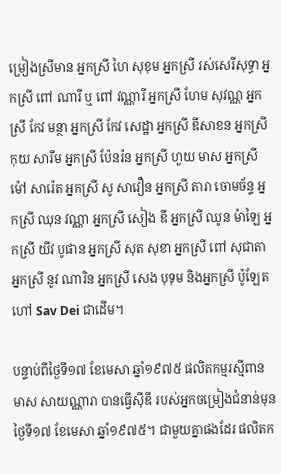ម្រៀងស្រីមាន អ្នកស្រី ហៃ សុខុម អ្នកស្រី រស់សេរីសុទ្ធា អ្នកស្រី ពៅ ណារី ឬ ពៅ វណ្ណារី អ្នកស្រី ហែម សុវណ្ណ អ្នកស្រី កែវ មន្ថា អ្នកស្រី កែវ សេដ្ឋា អ្នកស្រី ឌីសាខន អ្នកស្រី កុយ សារឹម អ្នកស្រី ប៉ែនរ៉ន អ្នកស្រី ហួយ មាស អ្នកស្រី ម៉ៅ សារ៉េត អ្នកស្រី សូ សាវឿន អ្នកស្រី តារា ចោមច័ន្ទ អ្នកស្រី ឈុន វណ្ណា អ្នកស្រី សៀង ឌី អ្នកស្រី ឈូន ម៉ាឡៃ អ្នកស្រី យីវ បូផាន អ្នកស្រី សុត សុខា អ្នកស្រី ពៅ សុជាតា អ្នកស្រី នូវ ណារិន អ្នកស្រី សេង បុទុម និងអ្នកស្រី ប៉ូឡែត ហៅ Sav Dei ជាដើម។

បន្ទាប់ពីថ្ងៃទី១៧ ខែមេសា ឆ្នាំ១៩៧៥ ផលិតកម្មរស្មីពានមាស សាយណ្ណារា បានធ្វើស៊ីឌី របស់អ្នកចម្រៀងជំនាន់មុនថ្ងៃទី១៧ ខែមេសា ឆ្នាំ១៩៧៥។ ជាមួយគ្នាផងដែរ ផលិតក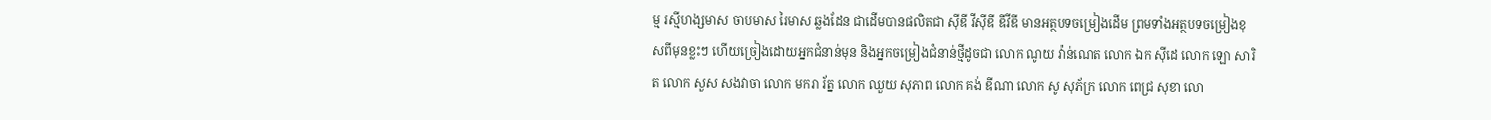ម្ម រស្មីហង្សមាស ចាបមាស រៃមាស ឆ្លងដែន ជាដើមបានផលិតជា ស៊ីឌី វីស៊ីឌី ឌីវីឌី មានអត្ថបទចម្រៀងដើម ព្រមទាំងអត្ថបទចម្រៀងខុសពីមុនខ្លះៗ ហើយច្រៀងដោយអ្នកជំនាន់មុន និងអ្នកចម្រៀងជំនាន់ថ្មីដូចជា លោក ណូយ វ៉ាន់ណេត លោក ឯក ស៊ីដេ លោក ឡោ សារិត លោក សួស សងវាចា លោក មករា រ័ត្ន លោក ឈួយ សុភាព លោក គង់ ឌីណា លោក សូ សុភ័ក្រ លោក ពេជ្រ សុខា លោ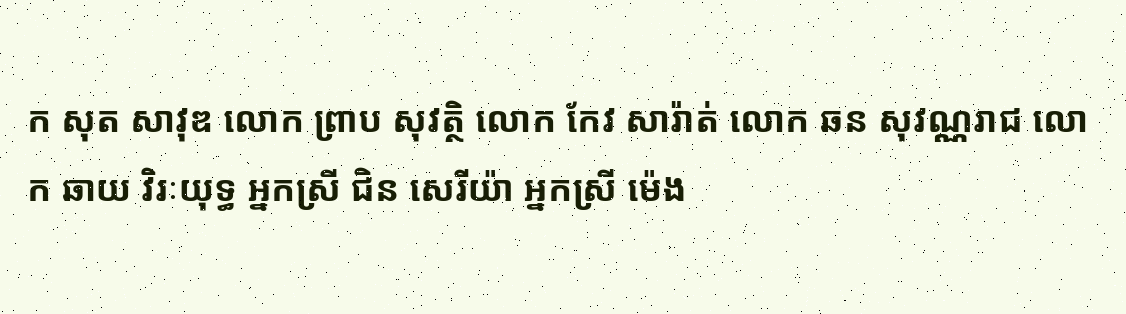ក សុត សាវុឌ លោក ព្រាប សុវត្ថិ លោក កែវ សារ៉ាត់ លោក ឆន សុវណ្ណរាជ លោក ឆាយ វិរៈយុទ្ធ អ្នកស្រី ជិន សេរីយ៉ា អ្នកស្រី ម៉េង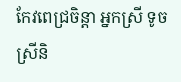កែវពេជ្រចិន្តា អ្នកស្រី ទូច ស្រីនិ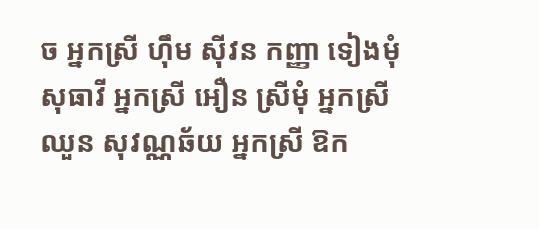ច អ្នកស្រី ហ៊ឹម ស៊ីវន កញ្ញា ទៀងមុំ សុធាវី អ្នកស្រី អឿន ស្រីមុំ អ្នកស្រី ឈួន សុវណ្ណឆ័យ អ្នកស្រី ឱក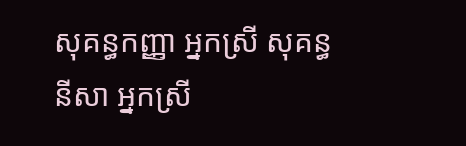សុគន្ធកញ្ញា អ្នកស្រី សុគន្ធ នីសា អ្នកស្រី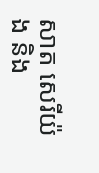សាត សេរីយ៉ង និង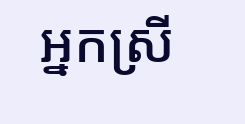អ្នកស្រី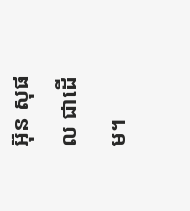អ៊ុន សុផល ជាដើម។